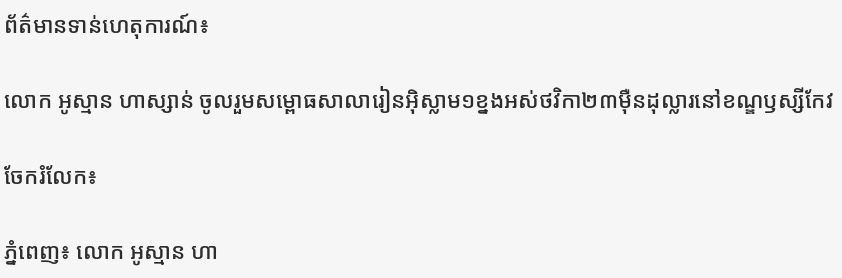ព័ត៌មានទាន់ហេតុការណ៍៖

លោក អូស្មាន ហាស្សាន់ ចូលរួមសម្ពោធសាលារៀនអ៊ិស្លាម១ខ្នងអស់ថវិកា២៣ម៉ឺនដុល្លារនៅខណ្ឌឫស្សីកែវ

ចែករំលែក៖

ភ្នំពេញ៖ លោក អូស្មាន ហា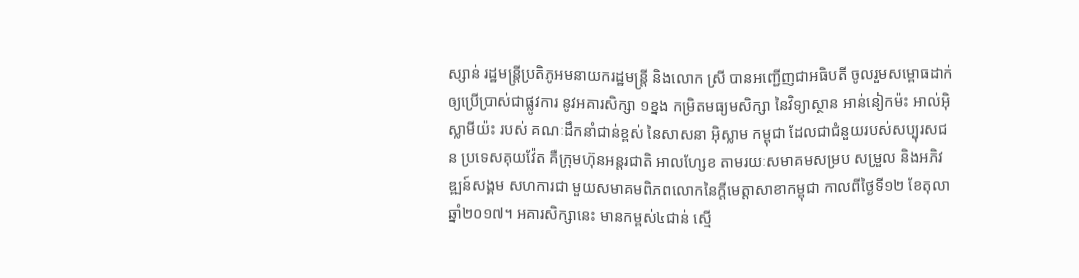ស្សាន់ រដ្ឋមន្រ្តីប្រតិភូអមនាយករដ្ឋមន្ត្រី និងលោក ស្រី បានអញ្ជើញជាអធិបតី ចូលរួមសម្ពោធដាក់ឲ្យប្រើប្រាស់ជាផ្លូវការ នូវអគារសិក្សា ១ខ្នង កម្រិតមធ្យមសិក្សា នៃវិទ្យាស្ថាន អាន់នៀកម៉ះ អាល់អ៊ិស្លាមីយ៉ះ របស់ គណៈដឹកនាំជាន់ខ្ពស់ នៃសាសនា អ៊ិស្លាម កម្ពុជា ដែលជាជំនួយរបស់សប្បុរសជន ប្រទេសគុយវ៉ែត គឺក្រុមហ៊ុនអន្តរជាតិ អាលហ្សែខ តាមរយៈសមាគមសម្រប សម្រួល និងអភិវឌ្ឍន៍សង្គម សហការជា មួយសមាគមពិភពលោកនៃក្តីមេត្តាសាខាកម្ពុជា កាលពីថ្ងៃទី១២ ខែតុលា ឆ្នាំ២០១៧។ អគារសិក្សានេះ មានកម្ពស់៤ជាន់ ស្មើ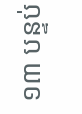១៣ បន្ទប់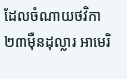ដែលចំណាយថវិកា២៣ម៉ឺនដុល្លារ អាមេរិ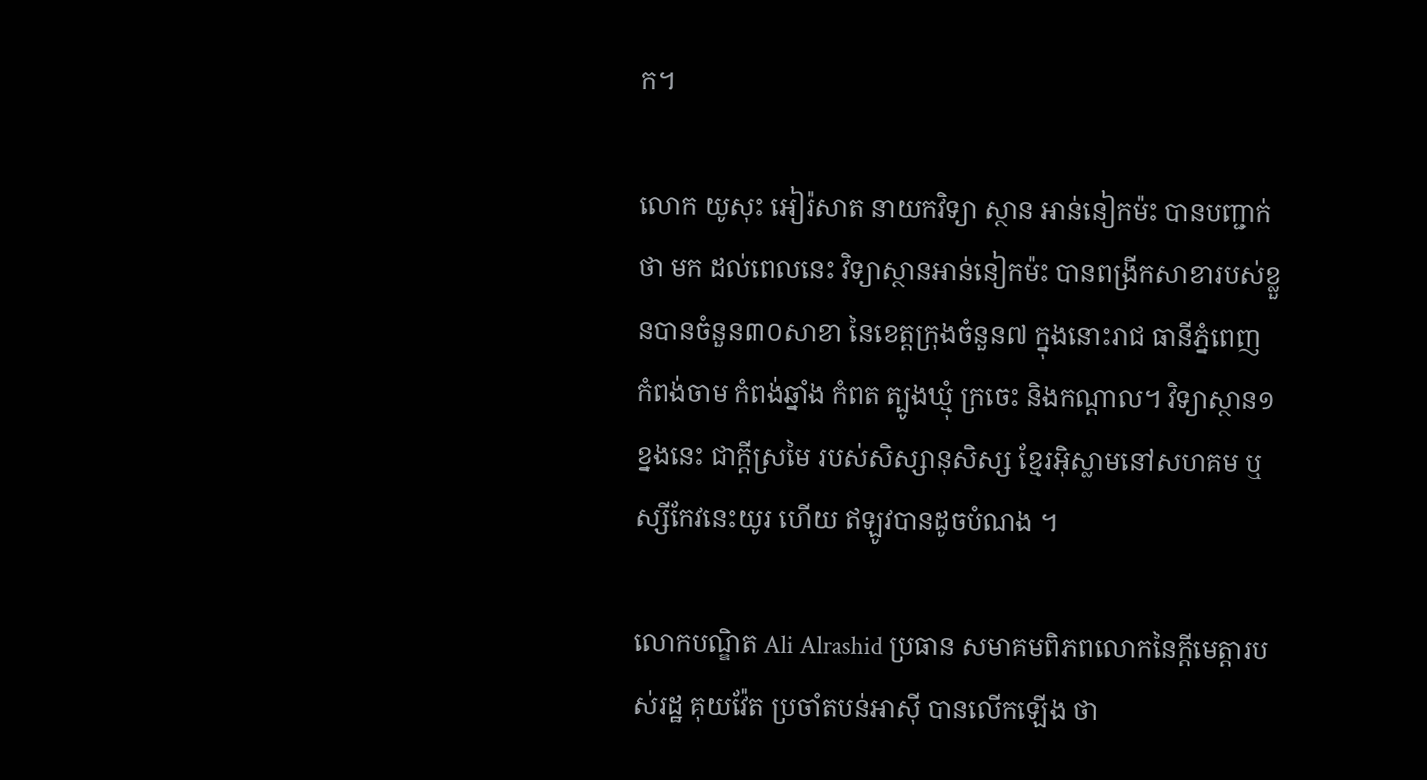ក។

លោក យូសុះ អៀរ៉សាត នាយកវិទ្យា ស្ថាន អាន់នៀកម៉ះ បានបញ្ជាក់ថា មក ដល់ពេលនេះ វិទ្យាស្ថានអាន់នៀកម៉ះ បានពង្រីកសាខារបស់ខ្លួនបានចំនួន៣០សាខា នៃខេត្តក្រុងចំនួន៧ ក្នុងនោះរាជ ធានីភ្នំពេញ កំពង់ចាម កំពង់ឆ្នាំង កំពត ត្បូងឃ្មុំ ក្រចេះ និងកណ្តាល។ វិទ្យាស្ថាន១ ខ្នងនេះ ជាក្ដីស្រមៃ របស់សិស្សានុសិស្ស ខ្មែរអ៊ិស្លាមនៅសហគម ឬស្សីកែវនេះយូរ ហើយ ឥឡូវបានដូចបំណង ។

លោកបណ្ឌិត Ali Alrashid ប្រធាន សមាគមពិភពលោកនៃក្តីមេត្តារបស់រដ្ឋ គុយវ៉ែត ប្រចាំតបន់អាស៊ី បានលើកឡើង ថា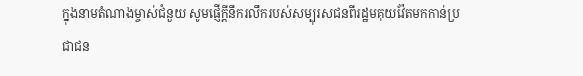ក្នុងនាមតំណាងម្ចាស់ជំនួយ សូមផ្ញើក្តីនឹករលឹករបស់សម្បុរសជនពីរដ្ឋមគុយវ៉ែតមកកាន់ប្រជាជន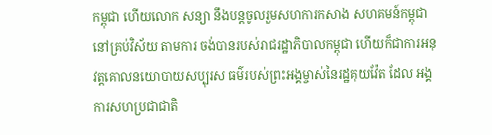កម្ពុជា ហើយលោក សន្យា នឹងបន្តចូលរួមសហការកសាង សហគមន៍កម្ពុជា នៅគ្រប់វិស័យ តាមការ ចង់បានរបស់រាជរដ្ឋាភិបាលកម្ពុជា ហើយក៏ជាការអនុវត្តគោលនយោបាយសប្បុរស ធម៌របស់ព្រះអង្គម្ចាស់នៃរដ្ឋគុយវ៉ែត ដែល អង្គការសហប្រជាជាតិ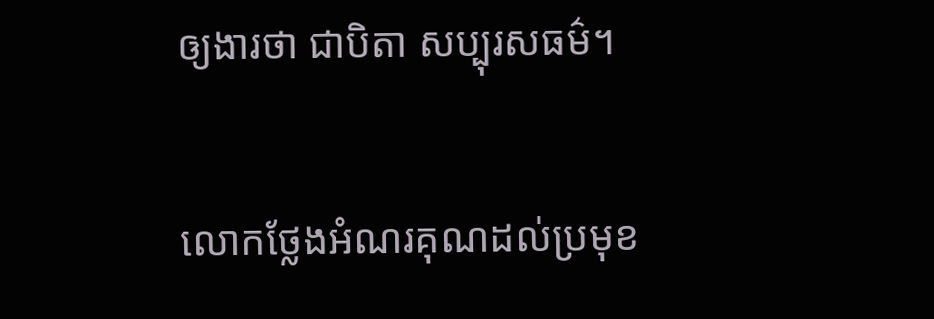ឲ្យងារថា ជាបិតា សប្បុរសធម៌។

លោកថ្លែងអំណរគុណដល់ប្រមុខ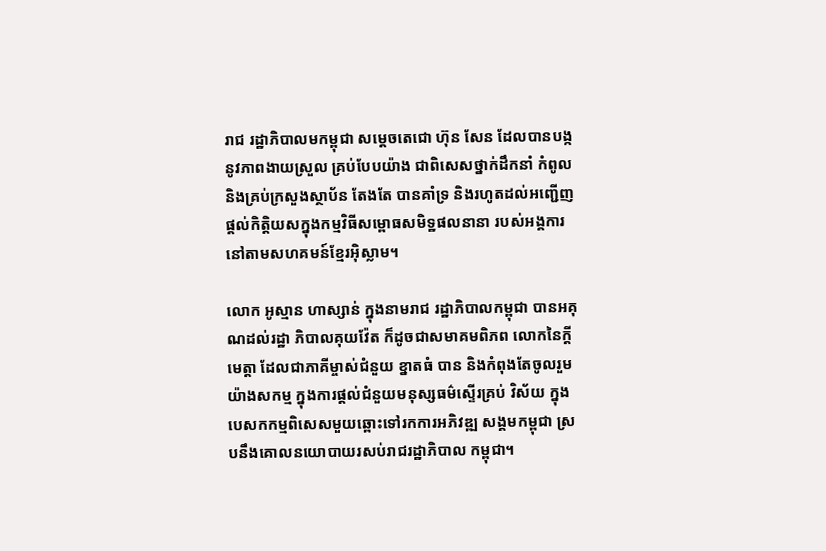រាជ រដ្ឋាភិបាលមកម្ពុជា សម្តេចតេជោ ហ៊ុន សែន ដែលបានបង្កនូវភាពងាយស្រួល គ្រប់បែបយ៉ាង ជាពិសេសថ្នាក់ដឹកនាំ កំពូល និងគ្រប់ក្រសួងស្ថាប័ន តែងតែ បានគាំទ្រ និងរហូតដល់អញ្ជើញផ្តល់កិត្តិយសក្នុងកម្មវិធីសម្ពោធសមិទ្ឋផលនានា របស់អង្គការនៅតាមសហគមន៍ខ្មែរអ៊ិស្លាម។

លោក អូស្មាន ហាស្សាន់ ក្នុងនាមរាជ រដ្ឋាភិបាលកម្ពុជា បានអគុណដល់រដ្ឋា ភិបាលគុយវ៉ែត ក៏ដូចជាសមាគមពិភព លោកនៃក្តីមេត្តា ដែលជាភាគីម្ចាស់ជំនួយ ខ្នាតធំ បាន និងកំពុងតែចូលរួមយ៉ាងសកម្ម ក្នុងការផ្តល់ជំនួយមនុស្សធម៌ស្ទើរគ្រប់ វិស័យ ក្នុងបេសកកម្មពិសេសមួយឆ្ពោះទៅរកការអភិវឌ្ឍ សង្គមកម្ពុជា ស្របនឹងគោលនយោបាយរសប់រាជរដ្ឋាភិបាល កម្ពុជា។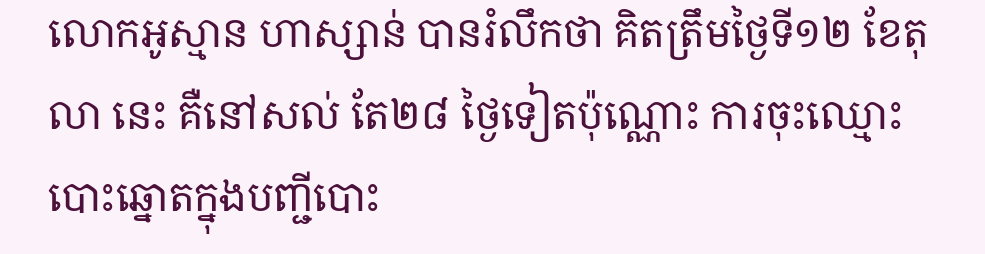លោកអូស្មាន ហាស្សាន់ បានរំលឹកថា គិតត្រឹមថ្ងៃទី១២ ខែតុលា នេះ គឺនៅសល់ តែ២៨ ថ្ងៃទៀតប៉ុណ្ណោះ ការចុះឈ្មោះបោះឆ្នោតក្នុងបញ្ជីបោះ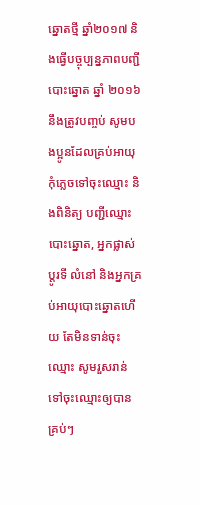ឆ្នោតថ្មី ឆ្នាំ២០១៧ និងធ្វើបច្ចុប្បន្នភាពបញ្ជីបោះឆ្នោត ឆ្នាំ ២០១៦ នឹងត្រូវបញ្ចប់ សូមបងប្អូនដែលគ្រប់អាយុកុំភ្លេចទៅចុះឈ្មោះ និងពិនិត្យ បញ្ជីឈ្មោះបោះឆ្នោត, អ្នកផ្លាស់ប្តូរទី លំនៅ និងអ្នកគ្រប់អាយុបោះឆ្នោតហើយ តែមិនទាន់ចុះឈ្មោះ សូមរួសរាន់ទៅចុះឈ្មោះឲ្យបានគ្រប់ៗ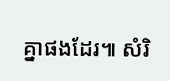គ្នាផងដែរ៕ សំរិ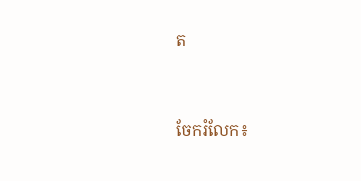ត


ចែករំលែក៖